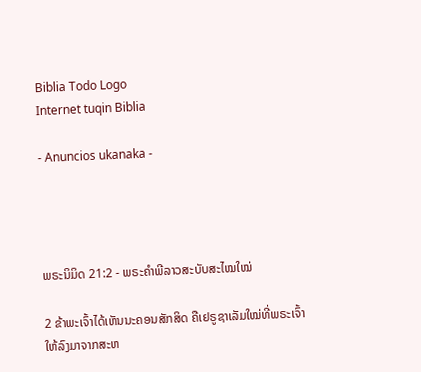Biblia Todo Logo
Internet tuqin Biblia

- Anuncios ukanaka -




ພຣະນິມິດ 21:2 - ພຣະຄຳພີລາວສະບັບສະໄໝໃໝ່

2 ຂ້າພະເຈົ້າໄດ້ເຫັນນະຄອນສັກສິດ ຄືເຢຣູຊາເລັມໃໝ່ທີ່ພຣະເຈົ້າໃຫ້ລົງມາຈາກສະຫ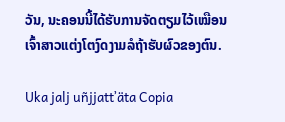ວັນ, ນະຄອນນີ້ໄດ້ຮັບການຈັດຕຽມໄວ້ເໝືອນເຈົ້າສາວແຕ່ງໂຕງົດງາມລໍຖ້າຮັບຜົວຂອງຕົນ.

Uka jalj uñjjattʼäta Copia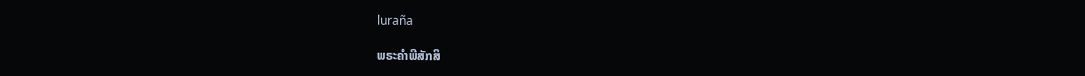luraña

ພຣະຄຳພີສັກສິ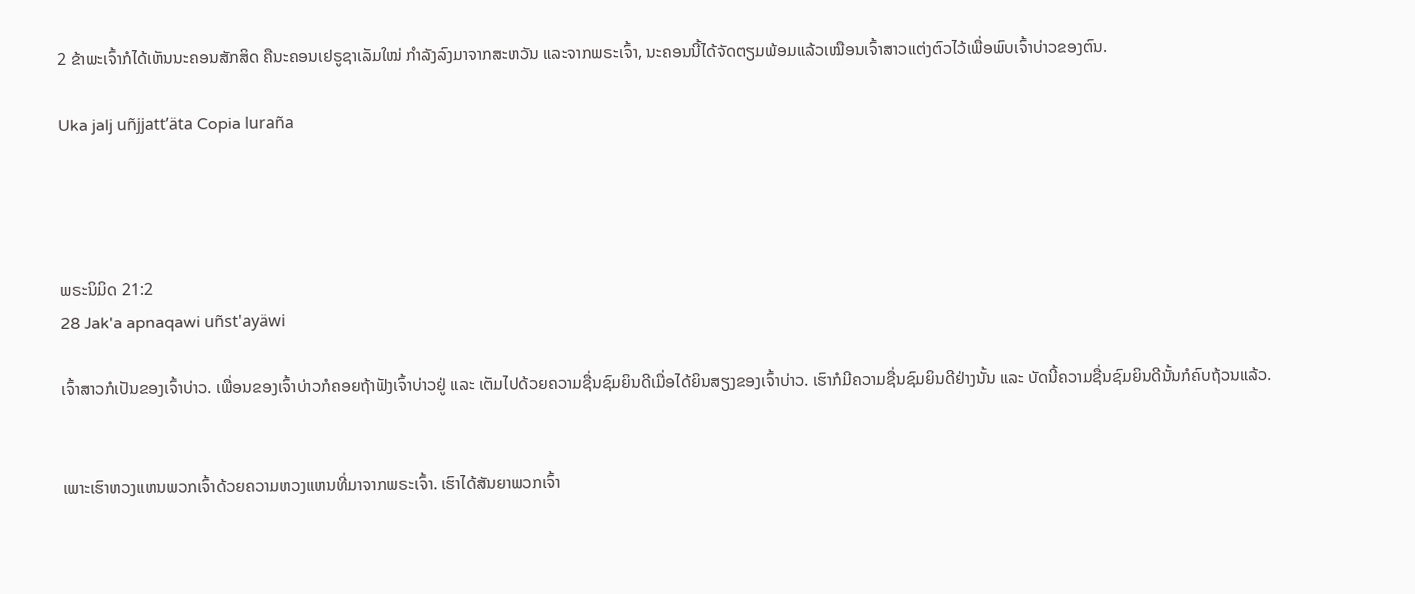2 ຂ້າພະເຈົ້າກໍໄດ້ເຫັນນະຄອນສັກສິດ ຄືນະຄອນເຢຣູຊາເລັມໃໝ່ ກຳລັງລົງມາຈາກສະຫວັນ ແລະຈາກພຣະເຈົ້າ, ນະຄອນນີ້ໄດ້ຈັດຕຽມພ້ອມແລ້ວເໝືອນເຈົ້າສາວແຕ່ງຕົວໄວ້ເພື່ອພົບເຈົ້າບ່າວຂອງຕົນ.

Uka jalj uñjjattʼäta Copia luraña




ພຣະນິມິດ 21:2
28 Jak'a apnaqawi uñst'ayäwi

ເຈົ້າສາວກໍເປັນຂອງເຈົ້າບ່າວ. ເພື່ອນຂອງເຈົ້າບ່າວກໍຄອຍຖ້າຟັງເຈົ້າບ່າວຢູ່ ແລະ ເຕັມໄປດ້ວຍຄວາມຊື່ນຊົມຍິນດີເມື່ອໄດ້ຍິນສຽງຂອງເຈົ້າບ່າວ. ເຮົາກໍມີຄວາມຊື່ນຊົມຍິນດີຢ່າງນັ້ນ ແລະ ບັດນີ້ຄວາມຊື່ນຊົມຍິນດີນັ້ນກໍຄົບຖ້ວນແລ້ວ.


ເພາະເຮົາຫວງແຫນພວກເຈົ້າດ້ວຍຄວາມຫວງແຫນທີ່ມາຈາກພຣະເຈົ້າ. ເຮົາໄດ້ສັນຍາພວກເຈົ້າ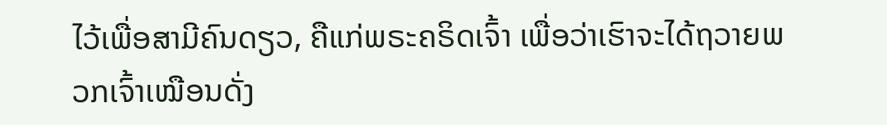ໄວ້ເພື່ອສາມີຄົນດຽວ, ຄືແກ່ພຣະຄຣິດເຈົ້າ ເພື່ອວ່າເຮົາຈະໄດ້ຖວາຍພວກເຈົ້າເໝືອນດັ່ງ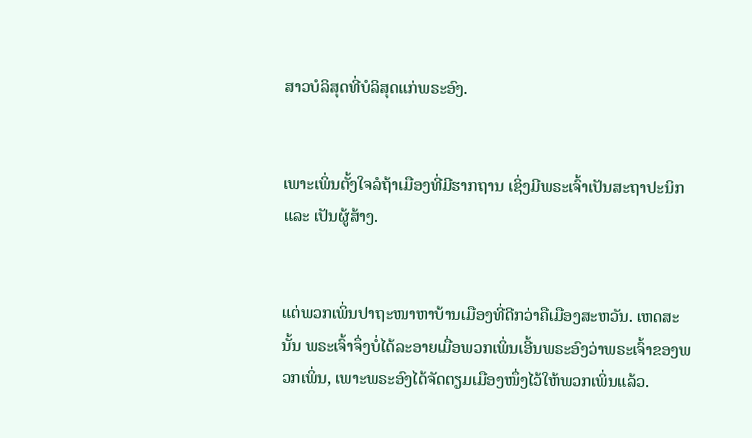ສາວບໍລິສຸດທີ່ບໍລິສຸດແກ່ພຣະອົງ.


ເພາະເພິ່ນຕັ້ງໃຈລໍຖ້າເມືອງທີ່ມີຮາກຖານ ເຊິ່ງມີພຣະເຈົ້າເປັນສະຖາປະນິກ ແລະ ເປັນຜູ້ສ້າງ.


ແຕ່ພວກເພິ່ນປາຖະໜາຫາບ້ານເມືອງທີ່ດີກວ່າຄືເມືອງສະຫວັນ. ເຫດສະນັ້ນ ພຣະເຈົ້າຈຶ່ງບໍ່ໄດ້ລະອາຍເມື່ອພວກເພິ່ນເອີ້ນພຣະອົງວ່າພຣະເຈົ້າຂອງພວກເພິ່ນ, ເພາະພຣະອົງໄດ້ຈັດຕຽມເມືອງໜຶ່ງໄວ້ໃຫ້ພວກເພິ່ນແລ້ວ.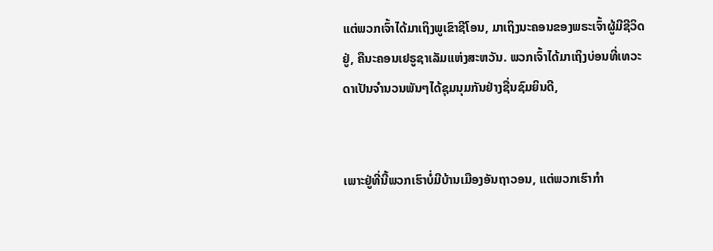ແຕ່ພວກເຈົ້າໄດ້ມາເຖິງພູເຂົາຊີໂອນ, ມາເຖິງນະຄອນຂອງພຣະເຈົ້າຜູ້ມີຊີວິດຢູ່, ຄືນະຄອນເຢຣູຊາເລັມແຫ່ງສະຫວັນ. ພວກເຈົ້າໄດ້ມາເຖິງບ່ອນທີ່ເທວະດາເປັນຈໍານວນພັນໆໄດ້ຊຸມນຸມກັນຢ່າງຊື່ນຊົມຍິນດີ,


ເພາະຢູ່ທີ່ນີ້ພວກເຮົາບໍ່ມີບ້ານເມືອງອັນຖາວອນ, ແຕ່ພວກເຮົາກຳ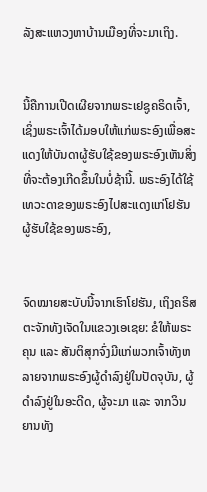ລັງສະແຫວງຫາບ້ານເມືອງທີ່ຈະມາເຖິງ.


ນີ້ຄືການເປີດເຜີຍຈາກພຣະເຢຊູຄຣິດເຈົ້າ, ເຊິ່ງພຣະເຈົ້າໄດ້ມອບໃຫ້ແກ່ພຣະອົງເພື່ອສະແດງໃຫ້ບັນດາຜູ້ຮັບໃຊ້ຂອງພຣະອົງເຫັນສິ່ງທີ່ຈະຕ້ອງເກີດຂຶ້ນໃນບໍ່ຊ້ານີ້. ພຣະອົງໄດ້ໃຊ້ເທວະດາຂອງພຣະອົງໄປສະແດງແກ່ໂຢຮັນຜູ້ຮັບໃຊ້ຂອງພຣະອົງ,


ຈົດໝາຍສະບັບນີ້ຈາກເຮົາໂຢຮັນ, ເຖິງຄຣິສຕະຈັກທັງເຈັດໃນແຂວງເອເຊຍ: ຂໍໃຫ້ພຣະຄຸນ ແລະ ສັນຕິສຸກຈົ່ງມີແກ່ພວກເຈົ້າທັງຫລາຍຈາກພຣະອົງຜູ້ດຳລົງຢູ່ໃນປັດຈຸບັນ, ຜູ້ດຳລົງຢູ່ໃນອະດີດ, ຜູ້ຈະມາ ແລະ ຈາກວິນຍານທັງ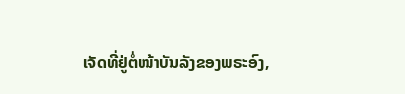ເຈັດທີ່ຢູ່ຕໍ່ໜ້າບັນລັງຂອງພຣະອົງ,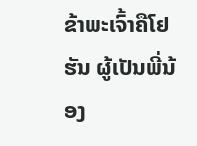ຂ້າພະເຈົ້າຄືໂຢຮັນ ຜູ້ເປັນພີ່ນ້ອງ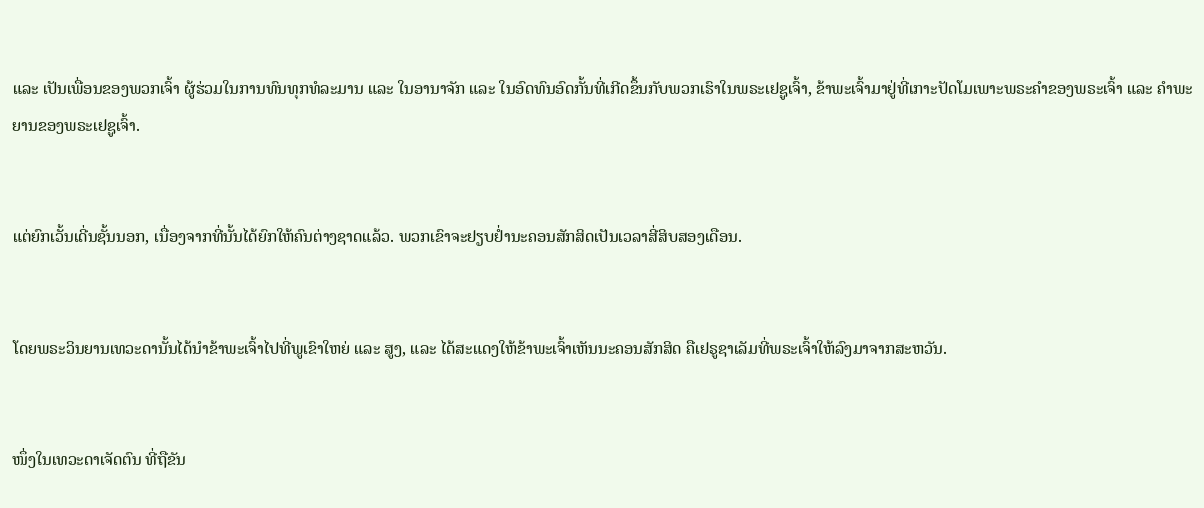ແລະ ເປັນເພື່ອນຂອງພວກເຈົ້າ ຜູ້ຮ່ວມໃນການທົນທຸກທໍລະມານ ແລະ ໃນອານາຈັກ ແລະ ໃນອົດທົນອົດກັ້ນທີ່ເກີດຂຶ້ນກັບພວກເຮົາໃນພຣະເຢຊູເຈົ້າ, ຂ້າພະເຈົ້າມາຢູ່ທີ່ເກາະປັດໂມເພາະພຣະຄຳຂອງພຣະເຈົ້າ ແລະ ຄຳພະຍານຂອງພຣະເຢຊູເຈົ້າ.


ແຕ່ຍົກເວັ້ນເດີ່ນຊັ້ນນອກ, ເນື່ອງຈາກທີ່ນັ້ນໄດ້ຍົກໃຫ້ຄົນຕ່າງຊາດແລ້ວ. ພວກເຂົາຈະຢຽບຢ່ຳນະຄອນສັກສິດເປັນເວລາສີ່ສິບສອງເດືອນ.


ໂດຍພຣະວິນຍານເທວະດານັ້ນໄດ້ນຳຂ້າພະເຈົ້າໄປທີ່ພູເຂົາໃຫຍ່ ແລະ ສູງ, ແລະ ໄດ້ສະແດງໃຫ້ຂ້າພະເຈົ້າເຫັນນະຄອນສັກສິດ ຄືເຢຣູຊາເລັມທີ່ພຣະເຈົ້າໃຫ້ລົງມາຈາກສະຫວັນ.


ໜຶ່ງໃນເທວະດາເຈັດຕົນ ທີ່ຖືຂັນ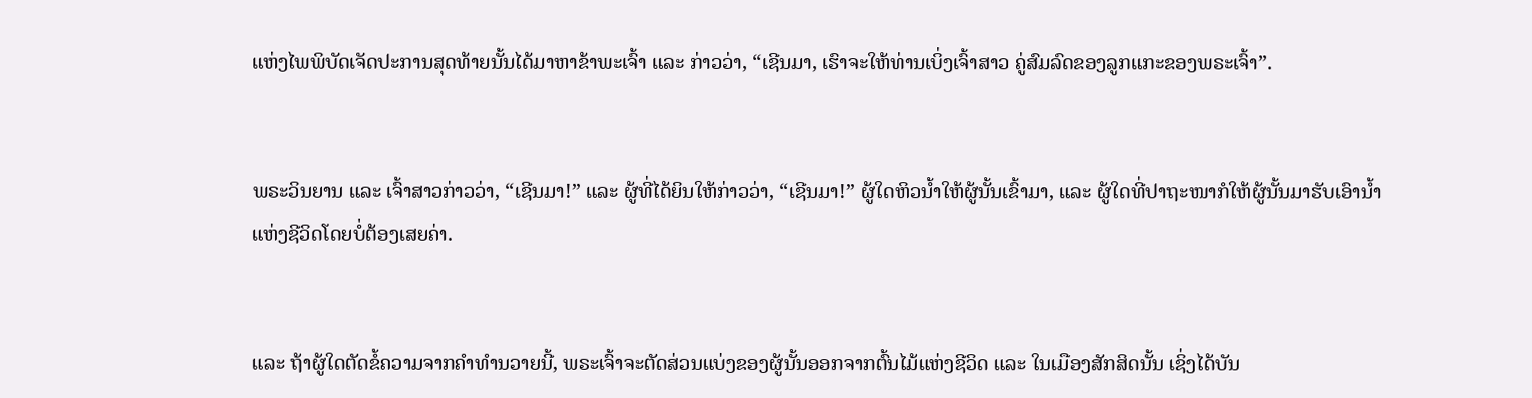ແຫ່ງໄພພິບັດເຈັດປະການສຸດທ້າຍນັ້ນໄດ້ມາຫາຂ້າພະເຈົ້າ ແລະ ກ່າວວ່າ, “ເຊີນມາ, ເຮົາຈະໃຫ້ທ່ານເບິ່ງເຈົ້າສາວ ຄູ່ສົມລົດຂອງລູກແກະຂອງພຣະເຈົ້າ”.


ພຣະວິນຍານ ແລະ ເຈົ້າສາວກ່າວວ່າ, “ເຊີນມາ!” ແລະ ຜູ້ທີ່ໄດ້ຍິນໃຫ້ກ່າວວ່າ, “ເຊີນມາ!” ຜູ້ໃດຫິວນ້ຳໃຫ້ຜູ້ນັ້ນເຂົ້າມາ, ແລະ ຜູ້ໃດທີ່ປາຖະໜາກໍໃຫ້ຜູ້ນັ້ນມາຮັບເອົານ້ຳແຫ່ງຊີວິດໂດຍບໍ່ຕ້ອງເສຍຄ່າ.


ແລະ ຖ້າຜູ້ໃດຕັດຂໍ້ຄວາມຈາກຄຳທຳນວາຍນີ້, ພຣະເຈົ້າຈະຕັດສ່ວນແບ່ງຂອງຜູ້ນັ້ນອອກຈາກຕົ້ນໄມ້ແຫ່ງຊີວິດ ແລະ ໃນເມືອງສັກສິດນັ້ນ ເຊິ່ງໄດ້ບັນ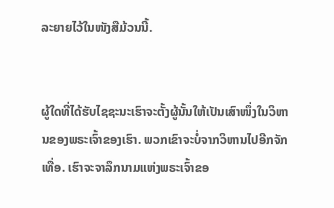ລະຍາຍໄວ້ໃນໜັງສືມ້ວນນີ້.


ຜູ້ໃດທີ່ໄດ້ຮັບໄຊຊະນະເຮົາຈະຕັ້ງຜູ້ນັ້ນໃຫ້ເປັນເສົາໜຶ່ງໃນວິຫານຂອງພຣະເຈົ້າຂອງເຮົາ. ພວກເຂົາຈະບໍ່ຈາກວິຫານໄປອີກຈັກເທື່ອ. ເຮົາຈະຈາລຶກນາມແຫ່ງພຣະເຈົ້າຂອ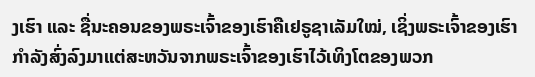ງເຮົາ ແລະ ຊື່ນະຄອນຂອງພຣະເຈົ້າຂອງເຮົາຄືເຢຣູຊາເລັມໃໝ່, ເຊິ່ງພຣະເຈົ້າຂອງເຮົາກຳລັງສົ່ງລົງມາແຕ່ສະຫວັນຈາກພຣະເຈົ້າຂອງເຮົາໄວ້ເທິງໂຕຂອງພວກ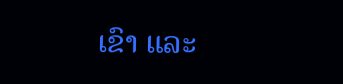ເຂົາ ແລະ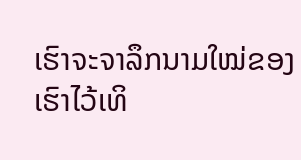ເຮົາຈະຈາລຶກນາມໃໝ່ຂອງເຮົາໄວ້ເທິ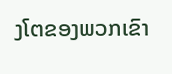ງໂຕຂອງພວກເຂົາ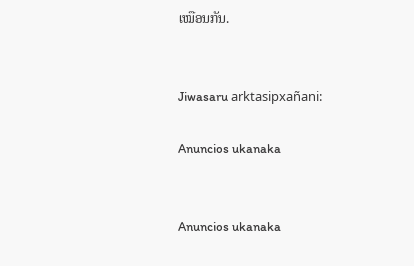ເໝືອນກັນ.


Jiwasaru arktasipxañani:

Anuncios ukanaka


Anuncios ukanaka